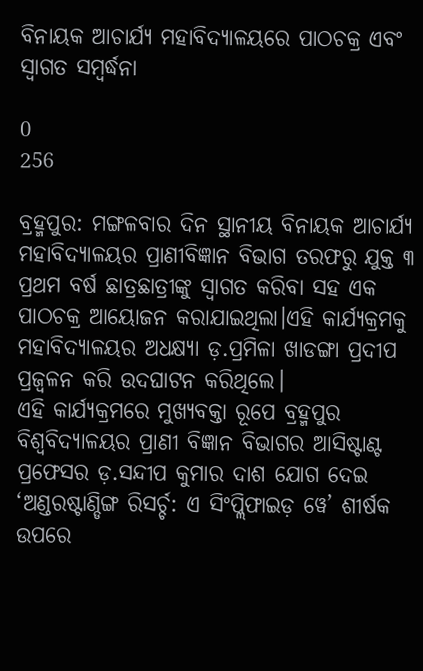ବିନାୟକ ଆଚାର୍ଯ୍ୟ ମହାବିଦ୍ୟାଳୟରେ ପାଠଚକ୍ର ଏବଂ ସ୍ୱାଗତ ସମ୍ବର୍ଦ୍ଧନା

0
256

ବ୍ରହ୍ମପୁର: ମଙ୍ଗଳବାର ଦିନ ସ୍ଥାନୀୟ ବିନାୟକ ଆଚାର୍ଯ୍ୟ ମହାବିଦ୍ୟାଳୟର ପ୍ରାଣୀବିଜ୍ଞାନ ବିଭାଗ ତରଫରୁ ଯୁକ୍ତ ୩ ପ୍ରଥମ ବର୍ଷ ଛାତ୍ରଛାତ୍ରୀଙ୍କୁ ସ୍ୱାଗତ କରିବା ସହ ଏକ ପାଠଚକ୍ର ଆୟୋଜନ କରାଯାଇଥିଲା।ଏହି କାର୍ଯ୍ୟକ୍ରମକୁ ମହାବିଦ୍ୟାଳୟର ଅଧକ୍ଷ୍ୟା ଡ଼.ପ୍ରମିଳା ଖାଡଙ୍ଗା ପ୍ରଦୀପ ପ୍ରଜ୍ବଳନ କରି ଉଦଘାଟନ କରିଥିଲେ।
ଏହି କାର୍ଯ୍ୟକ୍ରମରେ ମୁଖ୍ୟବକ୍ତା ରୂପେ ବ୍ରହ୍ମପୁର ବିଶ୍ୱବିଦ୍ୟାଳୟର ପ୍ରାଣୀ ବିଜ୍ଞାନ ବିଭାଗର ଆସିଷ୍ଟାଣ୍ଟ ପ୍ରଫେସର ଡ଼.ସନ୍ଦୀପ କୁମାର ଦାଶ ଯୋଗ ଦେଇ ‘ଅଣ୍ଡରଷ୍ଟାଣ୍ଡିଙ୍ଗ ରିସର୍ଚ୍ଚ: ଏ ସିଂପ୍ଲିଫାଇଡ଼ ୱେ’ ଶୀର୍ଷକ ଉପରେ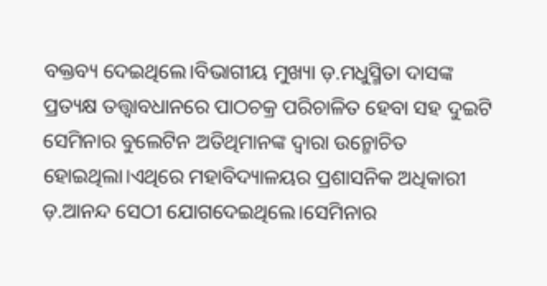ବକ୍ତବ୍ୟ ଦେଇଥିଲେ।ବିଭାଗୀୟ ମୁଖ୍ୟା ଡ଼.ମଧୁସ୍ମିତା ଦାସଙ୍କ ପ୍ରତ୍ୟକ୍ଷ ତତ୍ତ୍ୱାବଧାନରେ ପାଠଚକ୍ର ପରିଚାଳିତ ହେବା ସହ ଦୁଇଟି ସେମିନାର ବୁଲେଟିନ ଅତିଥିମାନଙ୍କ ଦ୍ୱାରା ଉନ୍ମୋଚିତ ହୋଇଥିଲା।ଏଥିରେ ମହାବିଦ୍ୟାଳୟର ପ୍ରଶାସନିକ ଅଧିକାରୀ ଡ଼.ଆନନ୍ଦ ସେଠୀ ଯୋଗଦେଇଥିଲେ।ସେମିନାର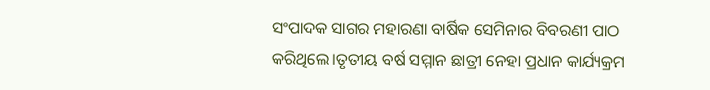ସଂପାଦକ ସାଗର ମହାରଣା ବାର୍ଷିକ ସେମିନାର ବିବରଣୀ ପାଠ କରିଥିଲେ।ତୃତୀୟ ବର୍ଷ ସମ୍ମାନ ଛାତ୍ରୀ ନେହା ପ୍ରଧାନ କାର୍ଯ୍ୟକ୍ରମ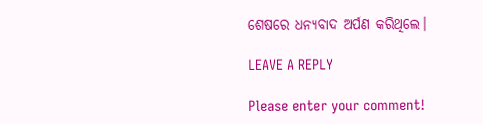ଶେଷରେ ଧନ୍ୟବାଦ ଅର୍ପଣ କରିଥିଲେ।

LEAVE A REPLY

Please enter your comment!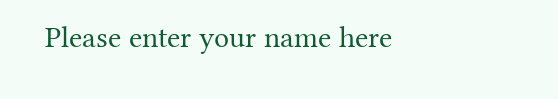Please enter your name here